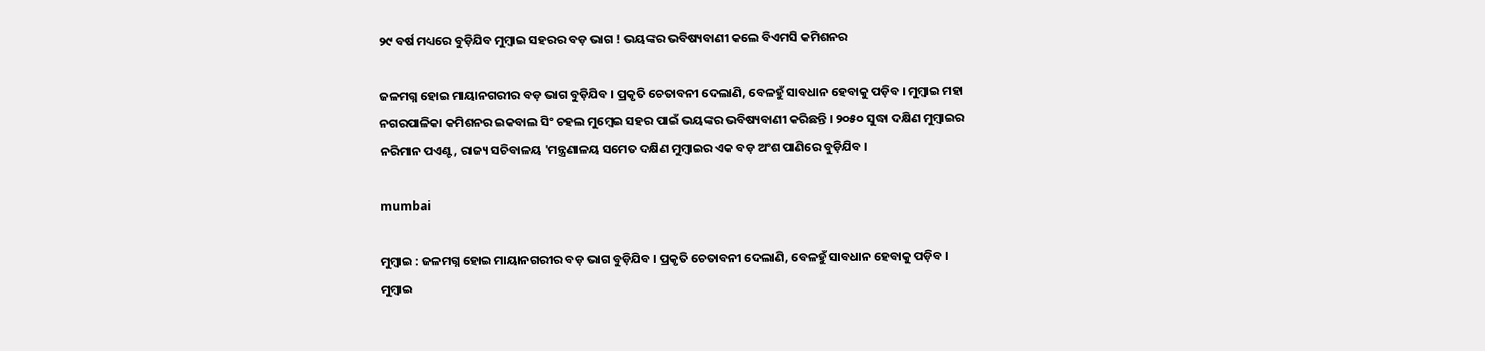୨୯ ବର୍ଷ ମଧ୍ୟରେ ବୁଡ଼ିଯିବ ମୁମ୍ବାଇ ସହରର ବଡ଼ ଭାଗ ! ଭୟଙ୍କର ଭବିଷ୍ୟବାଣୀ କଲେ ବିଏମସି କମିଶନର

ଜଳମଗ୍ନ ହୋଇ ମାୟାନଗରୀର ବଡ଼ ଭାଗ ବୁଡ଼ିଯିବ । ପ୍ରକୃତି ଚେତାବନୀ ଦେଲାଣି, ବେଳହୁଁ ସାବଧାନ ହେବାକୁ ପଡ଼ିବ । ମୁମ୍ବାଇ ମହା ନଗରପାଳିକା କମିଶନର ଇକବାଲ ସିଂ ଚହଲ ମୁମ୍ବେଇ ସହର ପାଇଁ ଭୟଙ୍କର ଭବିଷ୍ୟବାଣୀ କରିଛନ୍ତି । ୨୦୫୦ ସୁଦ୍ଧା ଦକ୍ଷିଣ ମୁମ୍ବାଇର ନରିମାନ ପଏଣ୍ଟ, ରାଜ୍ୟ ସଚିବାଳୟ 'ମନ୍ତ୍ରଣାଳୟ ସମେତ ଦକ୍ଷିଣ ମୁମ୍ବାଇର ଏକ ବଡ଼ ଅଂଶ ପାଣିରେ ବୁଡ଼ିଯିବ ।

mumbai

ମୁମ୍ବାଇ : ଜଳମଗ୍ନ ହୋଇ ମାୟାନଗରୀର ବଡ଼ ଭାଗ ବୁଡ଼ିଯିବ । ପ୍ରକୃତି ଚେତାବନୀ ଦେଲାଣି, ବେଳହୁଁ ସାବଧାନ ହେବାକୁ ପଡ଼ିବ । ମୁମ୍ବାଇ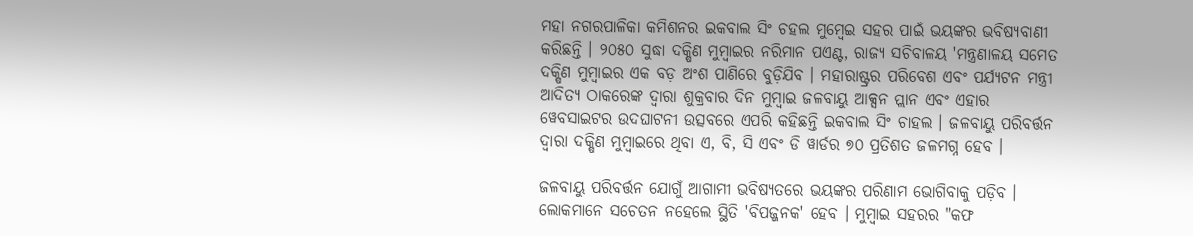ମହା ନଗରପାଳିକା କମିଶନର ଇକବାଲ ସିଂ ଚହଲ ମୁମ୍ବେଇ ସହର ପାଇଁ ଭୟଙ୍କର ଭବିଷ୍ୟବାଣୀ କରିଛନ୍ତି । ୨୦୫୦ ସୁଦ୍ଧା ଦକ୍ଷିଣ ମୁମ୍ବାଇର ନରିମାନ ପଏଣ୍ଟ, ରାଜ୍ୟ ସଚିବାଳୟ 'ମନ୍ତ୍ରଣାଳୟ ସମେତ ଦକ୍ଷିଣ ମୁମ୍ବାଇର ଏକ ବଡ଼ ଅଂଶ ପାଣିରେ ବୁଡ଼ିଯିବ । ମହାରାଷ୍ଟ୍ରର ପରିବେଶ ଏବଂ ପର୍ଯ୍ୟଟନ ମନ୍ତ୍ରୀ ଆଦିତ୍ୟ ଠାକରେଙ୍କ ଦ୍ୱାରା ଶୁକ୍ରବାର ଦିନ ମୁମ୍ବାଇ ଜଳବାୟୁ ଆକ୍ସନ ପ୍ଲାନ ଏବଂ ଏହାର ୱେବସାଇଟର ଉଦଘାଟନୀ ଉତ୍ସବରେ ଏପରି କହିଛନ୍ତି ଇକବାଲ ସିଂ ଚାହଲ । ଜଳବାୟୁ ପରିବର୍ତ୍ତନ ଦ୍ୱାରା ଦକ୍ଷିଣ ମୁମ୍ବାଇରେ ଥିବା ଏ, ବି, ସି ଏବଂ ଡି ୱାର୍ଡର ୭୦ ପ୍ରତିଶତ ଜଳମଗ୍ନ ହେବ ।

ଜଳବାୟୁ ପରିବର୍ତ୍ତନ ଯୋଗୁଁ ଆଗାମୀ ଭବିଷ୍ୟତରେ ଭୟଙ୍କର ପରିଣାମ ଭୋଗିବାକୁ ପଡ଼ିବ । ଲୋକମାନେ ସଚେତନ ନହେଲେ ସ୍ଥିତି 'ବିପଜ୍ଜନକ' ହେବ । ମୁମ୍ବାଇ ସହରର "କଫ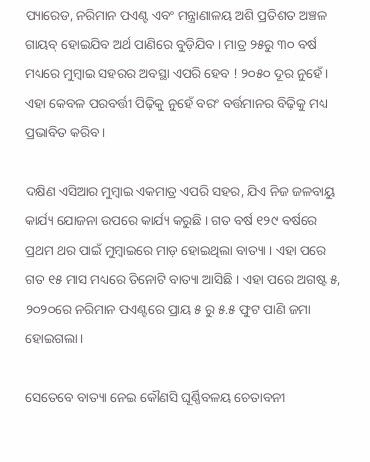ପ୍ୟାରେଡ, ନରିମାନ ପଏଣ୍ଟ ଏବଂ ମନ୍ତ୍ରାଣାଳୟ ଅଶି ପ୍ରତିଶତ ଅଞ୍ଚଳ ଗାୟବ୍ ହୋଇଯିବ ଅର୍ଥ ପାଣିରେ ବୁଡ଼ିଯିବ । ମାତ୍ର ୨୫ରୁ ୩୦ ବର୍ଷ ମଧ୍ୟରେ ମୁମ୍ବାଇ ସହରର ଅବସ୍ଥା ଏପରି ହେବ ! ୨୦୫୦ ଦୂର ନୁହେଁ । ଏହା କେବଳ ପରବର୍ତ୍ତୀ ପିଢ଼ିକୁ ନୁହେଁ ବରଂ ବର୍ତ୍ତମାନର ବିଢ଼ିକୁ ମଧ୍ୟ ପ୍ରଭାବିତ କରିବ ।

ଦକ୍ଷିଣ ଏସିଆର ମୁମ୍ବାଇ ଏକମାତ୍ର ଏପରି ସହର, ଯିଏ ନିଜ ଜଳବାୟୁ କାର୍ଯ୍ୟ ଯୋଜନା ଉପରେ କାର୍ଯ୍ୟ କରୁଛି । ଗତ ବର୍ଷ ୧୨୯ ବର୍ଷରେ ପ୍ରଥମ ଥର ପାଇଁ ମୁମ୍ବାଇରେ ମାଡ଼ ହୋଇଥିଲା ବାତ୍ୟା । ଏହା ପରେ ଗତ ୧୫ ମାସ ମଧ୍ୟରେ ତିନୋଟି ବାତ୍ୟା ଆସିଛି । ଏହା ପରେ ଅଗଷ୍ଟ ୫, ୨୦୨୦ରେ ନରିମାନ ପଏଣ୍ଟରେ ପ୍ରାୟ ୫ ରୁ ୫.୫ ଫୁଟ ପାଣି ଜମା ହୋଇଗଲା ।

ସେତେବେ ବାତ୍ୟା ନେଇ କୌଣସି ଘୂର୍ଣ୍ଣିବଳୟ ଚେତାବନୀ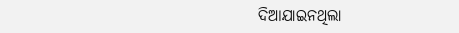ଦିଆଯାଇନଥିଲା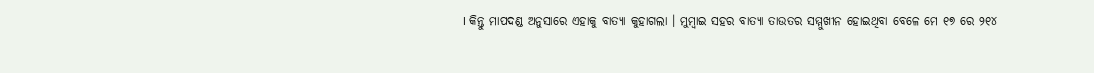। କିନ୍ତୁ ମାପଦଣ୍ଡ ଅନୁସାରେ ଏହାକୁ ବାତ୍ୟା କୁହାଗଲା । ମୁମ୍ବାଇ ସହର ବାତ୍ୟା ତାଉତର ସମ୍ମୁଖୀନ ହୋଇଥିବା ବେଳେ ମେ ୧୭ ରେ ୨୧୪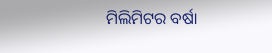ମିଲିମିଟର ବର୍ଷା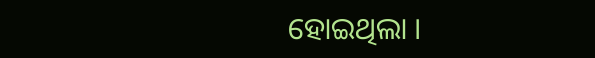ହୋଇଥିଲା ।